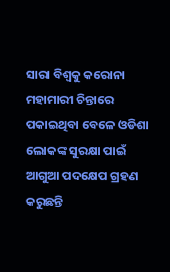ସାରା ବିଶ୍ୱକୁ କରୋନା ମହାମାରୀ ଚିନ୍ତାରେ ପକାଇଥିବା ବେଳେ ଓଡିଶା ଲୋକଙ୍କ ସୁରକ୍ଷା ପାଇଁ ଆଗୁଆ ପଦକ୍ଷେପ ଗ୍ରହଣ କରୁଛନ୍ତି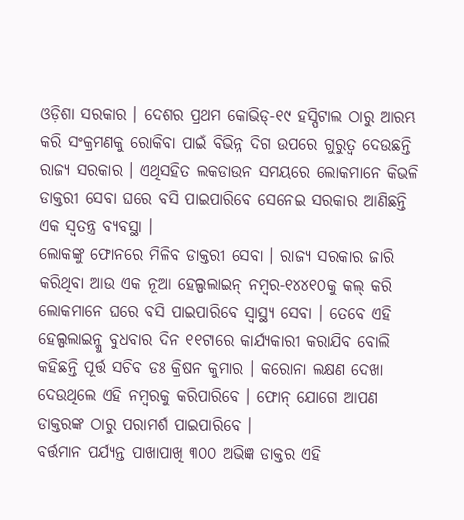ଓଡ଼ିଶା ସରକାର । ଦେଶର ପ୍ରଥମ କୋଭିଡ୍-୧୯ ହସ୍ପିଟାଲ ଠାରୁ ଆରମ୍ଭ କରି ସଂକ୍ରମଣକୁ ରୋକିବା ପାଇଁ ବିଭିନ୍ନ ଦିଗ ଉପରେ ଗୁରୁତ୍ୱ ଦେଉଛନ୍ତି ରାଜ୍ୟ ସରକାର । ଏଥିସହିତ ଲକଡାଉନ ସମୟରେ ଲୋକମାନେ କିଭଳି ଡାକ୍ତରୀ ସେବା ଘରେ ବସି ପାଇପାରିବେ ସେନେଇ ସରକାର ଆଣିଛନ୍ତି ଏକ ସ୍ୱତନ୍ତ୍ର ବ୍ୟବସ୍ଥା ।
ଲୋକଙ୍କୁ ଫୋନରେ ମିଳିବ ଡାକ୍ତରୀ ସେବା । ରାଜ୍ୟ ସରକାର ଜାରି କରିଥିବା ଆଉ ଏକ ନୂଆ ହେଲ୍ପଲାଇନ୍ ନମ୍ବର-୧୪୪୧୦କୁ କଲ୍ କରି ଲୋକମାନେ ଘରେ ବସି ପାଇପାରିବେ ସ୍ୱାସ୍ଥ୍ୟ ସେବା । ତେବେ ଏହି ହେଲ୍ପଲାଇନ୍କୁ ବୁଧବାର ଦିନ ୧୧ଟାରେ କାର୍ଯ୍ୟକାରୀ କରାଯିବ ବୋଲି କହିଛନ୍ତି ପୂର୍ତ୍ତ ସଚିବ ଡଃ କ୍ରିଷନ କୁମାର । କରୋନା ଲକ୍ଷଣ ଦେଖା ଦେଉଥିଲେ ଏହି ନମ୍ବରକୁ କରିପାରିବେ । ଫୋନ୍ ଯୋଗେ ଆପଣ ଡାକ୍ତରଙ୍କ ଠାରୁ ପରାମର୍ଶ ପାଇପାରିବେ ।
ବର୍ତ୍ତମାନ ପର୍ଯ୍ୟନ୍ତ ପାଖାପାଖି ୩୦୦ ଅଭିଜ୍ଞ ଡାକ୍ତର ଏହି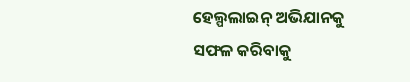ହେଲ୍ପଲାଇନ୍ ଅଭିଯାନକୁ ସଫଳ କରିବାକୁ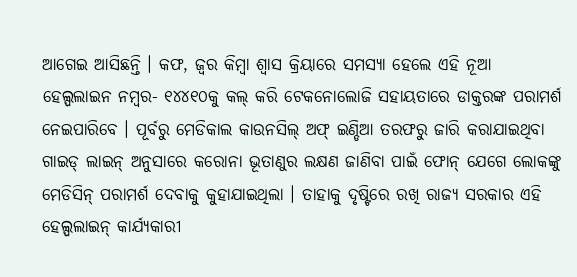ଆଗେଇ ଆସିଛନ୍ତି । କଫ, ଜ୍ୱର କିମ୍ବା ଶ୍ୱାସ କ୍ରିୟାରେ ସମସ୍ୟା ହେଲେ ଏହି ନୂଆ ହେଲ୍ପଲାଇନ ନମ୍ବର- ୧୪୪୧୦କୁ କଲ୍ କରି ଟେକନୋଲୋଜି ସହାୟତାରେ ଡାକ୍ତରଙ୍କ ପରାମର୍ଶ ନେଇପାରିବେ । ପୂର୍ବରୁ ମେଡିକାଲ କାଉନସିଲ୍ ଅଫ୍ ଇଣ୍ଡିଆ ତରଫରୁ ଜାରି କରାଯାଇଥିବା ଗାଇଡ୍ ଲାଇନ୍ ଅନୁସାରେ କରୋନା ଭୂତାଣୁର ଲକ୍ଷଣ ଜାଣିବା ପାଇଁ ଫୋନ୍ ଯେଗେ ଲୋକଙ୍କୁ ମେଡିସିନ୍ ପରାମର୍ଶ ଦେବାକୁ କୁହାଯାଇଥିଲା । ତାହାକୁ ଦୃଷ୍ଟିରେ ରଖି ରାଜ୍ୟ ସରକାର ଏହି ହେଲ୍ପଲାଇନ୍ କାର୍ଯ୍ୟକାରୀ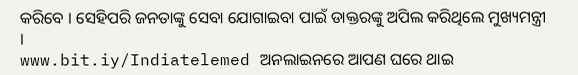କରିବେ । ସେହିପରି ଜନତାଙ୍କୁ ସେବା ଯୋଗାଇବା ପାଇଁ ଡାକ୍ତରଙ୍କୁ ଅପିଲ କରିଥିଲେ ମୁଖ୍ୟମନ୍ତ୍ରୀ ।
www.bit.iy/Indiatelemed ଅନଲାଇନରେ ଆପଣ ଘରେ ଥାଇ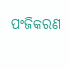ପଂଜିକରଣ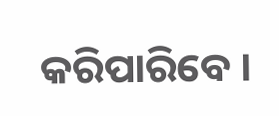କରିପାରିବେ ।